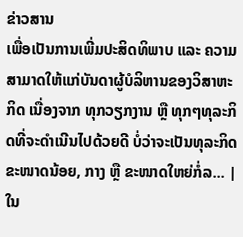ຂ່າວສານ
ເພື່ອເປັນການເພີ່ມປະສິດທິພາບ ແລະ ຄວາມສາມາດໃຫ້ແກ່ບັນດາຜູ້ບໍລິຫານຂອງວິສາຫະກິດ ເນື່ອງຈາກ ທຸກວຽກງານ ຫຼື ທຸກໆທຸລະກິດທີ່ຈະດຳເນີນໄປດ້ວຍດີ ບໍ່ວ່າຈະເປັນທຸລະກິດຂະໜາດນ້ອຍ, ກາງ ຫຼື ຂະໜາດໃຫຍ່ກໍ່ລ... |
ໃນ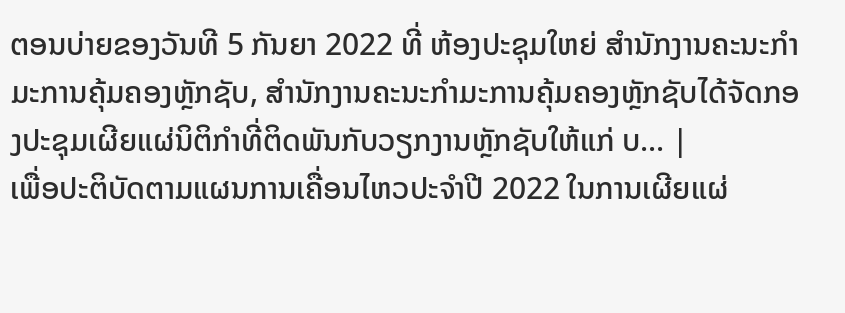ຕອນບ່າຍຂອງວັນທີ 5 ກັນຍາ 2022 ທີ່ ຫ້ອງປະຊຸມໃຫຍ່ ສໍານັກງານຄະນະກໍາມະການຄຸ້ມຄອງຫຼັກຊັບ, ສໍານັກງານຄະນະກຳມະການຄຸ້ມຄອງຫຼັກຊັບໄດ້ຈັດກອງປະຊຸມເຜີຍແຜ່ນິຕິກຳທີ່ຕິດພັນກັບວຽກງານຫຼັກຊັບໃຫ້ແກ່ ບ... |
ເພື່ອປະຕິບັດຕາມແຜນການເຄື່ອນໄຫວປະຈຳປີ 2022 ໃນການເຜີຍແຜ່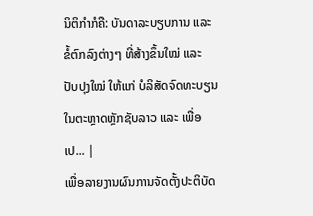ນິຕິກຳກໍຄື: ບັນດາລະບຽບການ ແລະ ຂໍ້ຕົກລົງຕ່າງໆ ທີ່ສ້າງຂຶ້ນໃໝ່ ແລະ ປັບປຸງໃໝ່ ໃຫ້ແກ່ ບໍລິສັດຈົດທະບຽນ ໃນຕະຫຼາດຫຼັກຊັບລາວ ແລະ ເພື່ອເປ... |
ເພື່ອລາຍງານຜົນການຈັດຕັ້ງປະຕິບັດ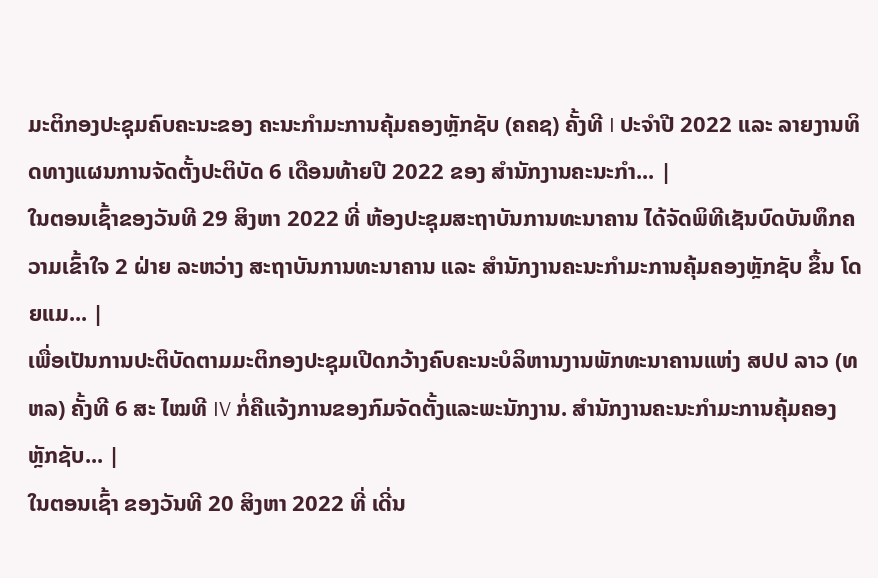ມະຕິກອງປະຊຸມຄົບຄະນະຂອງ ຄະນະກຳມະການຄຸ້ມຄອງຫຼັກຊັບ (ຄຄຊ) ຄັ້ງທີ I ປະຈຳປີ 2022 ແລະ ລາຍງານທິດທາງແຜນການຈັດຕັ້ງປະຕິບັດ 6 ເດືອນທ້າຍປີ 2022 ຂອງ ສຳນັກງານຄະນະກຳ... |
ໃນຕອນເຊົ້າຂອງວັນທີ 29 ສິງຫາ 2022 ທີ່ ຫ້ອງປະຊຸມສະຖາບັນການທະນາຄານ ໄດ້ຈັດພິທີເຊັນບົດບັນທຶກຄວາມເຂົ້າໃຈ 2 ຝ່າຍ ລະຫວ່າງ ສະຖາບັນການທະນາຄານ ແລະ ສໍານັກງານຄະນະກຳມະການຄຸ້ມຄອງຫຼັກຊັບ ຂຶ້ນ ໂດຍແມ... |
ເພື່ອເປັນການປະຕິບັດຕາມມະຕິກອງປະຊຸມເປີດກວ້າງຄົບຄະນະບໍລິຫານງານພັກທະນາຄານແຫ່ງ ສປປ ລາວ (ທຫລ) ຄັ້ງທີ 6 ສະ ໄໝທີ IV ກໍ່ຄືແຈ້ງການຂອງກົມຈັດຕັ້ງແລະພະນັກງານ. ສຳນັກງານຄະນະກຳມະການຄຸ້ມຄອງຫຼັກຊັບ... |
ໃນຕອນເຊົ້າ ຂອງວັນທີ 20 ສິງຫາ 2022 ທີ່ ເດີ່ນ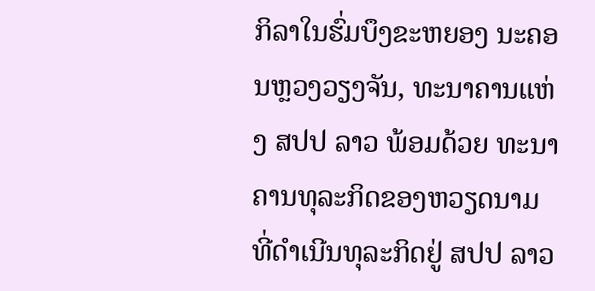ກິລາໃນຮົ່ມບຶງຂະຫຍອງ ນະຄອນຫຼວງວຽງຈັນ, ທະນາຄານແຫ່ງ ສປປ ລາວ ພ້ອມດ້ວຍ ທະນາຄານທຸລະກິດຂອງຫວຽດນາມ ທີ່ດຳເນີນທຸລະກິດຢູ່ ສປປ ລາວ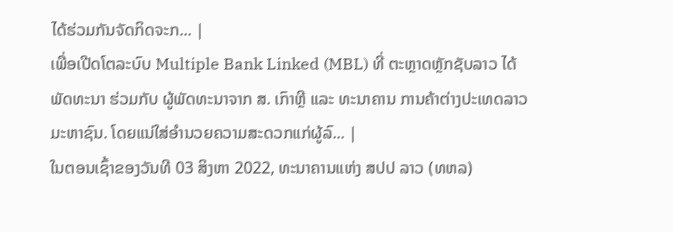ໄດ້ຮ່ວມກັນຈັດກິດຈະກ... |
ເພື່ອເປີດໂຕລະບົບ Multiple Bank Linked (MBL) ທີ່ ຕະຫຼາດຫຼັກຊັບລາວ ໄດ້ພັດທະນາ ຮ່ວມກັບ ຜູ້ພັດທະນາຈາກ ສ. ເກົາຫຼີ ແລະ ທະນາຄານ ການຄ້າຕ່າງປະເທດລາວ ມະຫາຊົນ. ໂດຍແນ່ໃສ່ອໍານວຍຄວາມສະດວກແກ່ຜູ້ລົ... |
ໃນຕອນເຊົ້າຂອງວັນທີ 03 ສິງຫາ 2022, ທະນາຄານແຫ່ງ ສປປ ລາວ (ທຫລ)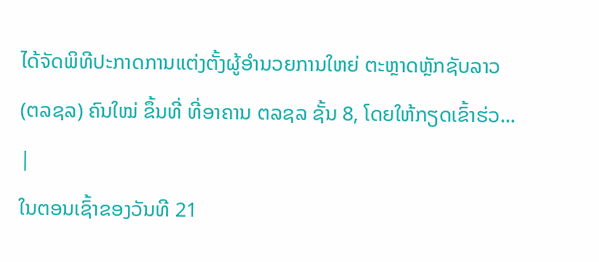ໄດ້ຈັດພິທີປະກາດການແຕ່ງຕັ້ງຜູ້ອໍານວຍການໃຫຍ່ ຕະຫຼາດຫຼັກຊັບລາວ (ຕລຊລ) ຄົນໃໝ່ ຂຶ້ນທີ່ ທີ່ອາຄານ ຕລຊລ ຊັ້ນ 8, ໂດຍໃຫ້ກຽດເຂົ້າຮ່ວ... |
ໃນຕອນເຊົ້າຂອງວັນທີ 21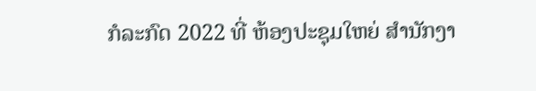ກໍລະກົດ 2022 ທີ່ ຫ້ອງປະຊຸມໃຫຍ່ ສໍານັກງາ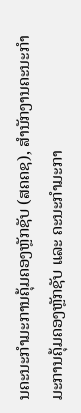ນຄະນະກໍາມະການຄຸ້ມຄອງຫຼັກຊັບ (ສຄຄຊ), ສຳນັກງານຄະນະກຳມະການຄຸ້ມຄອງຫຼັກຊັບ ແລະ ຄະນະກຳມະກາ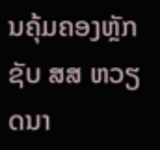ນຄຸ້ມຄອງຫຼັກຊັບ ສສ ຫວຽດນາ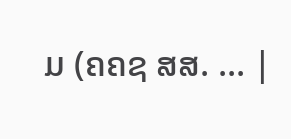ມ (ຄຄຊ ສສ. ... |